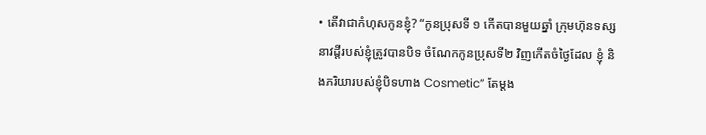• តើវាជាកំហុសកូនខ្ញុំ? “កូនប្រុសទី ១ កើតបានមួយឆ្នាំ ក្រុមហ៊ុនទស្សនាវដ្ដីរបស់ខ្ញុំត្រូវបានបិទ ចំណែកកូនប្រុសទី២ វិញកើតចំថ្ងៃដែល ខ្ញុំ និងភរិយារបស់ខ្ញុំបិទហាង Cosmetic” តែម្ដង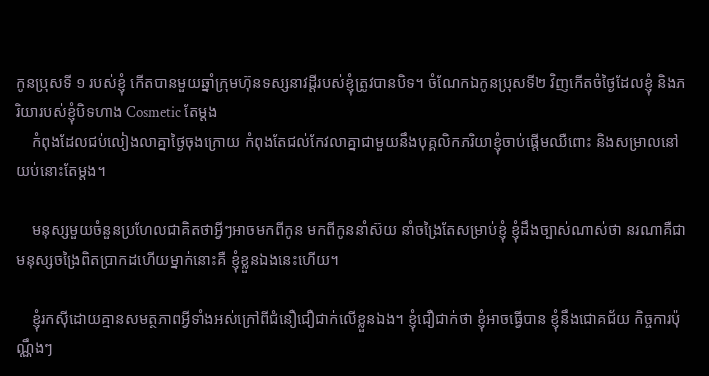កូនប្រុសទី ១ របស់ខ្ញុំ កើតបានមួយឆ្នាំក្រុមហ៊ុនទស្សនាវដ្ដីរបស់ខ្ញុំត្រូវបានបិទ។ ចំណែកឯកូនប្រុសទី២ វិញកើតចំថ្ងៃដែលខ្ញុំ និងភរិយារបស់ខ្ញុំបិទហាង Cosmetic តែម្ដង
    កំពុងដែលជប់លៀងលាគ្នាថ្ងៃចុងក្រោយ កំពុងតែជល់កែវលាគ្នាជាមួយនឹងបុគ្គលិកភរិយាខ្ញុំចាប់ផ្ដើមឈឺពោះ និងសម្រាលនៅយប់នោះតែម្ដង។

    មនុស្សមួយចំនួនប្រហែលជាគិតថាអ្វីៗអាចមកពីកូន មកពីកូននាំស៊យ នាំចង្រៃតែសម្រាប់ខ្ញុំ ខ្ញុំដឹងច្បាស់ណាស់ថា នរណាគឺជាមនុស្សចង្រៃពិតប្រាកដហើយម្នាក់នោះគឺ ខ្ញុំខ្លួនឯងនេះហើយ។

    ខ្ញុំរកស៊ីដោយគ្មានសមត្ថភាពអ្វីទាំងអស់ក្រៅពីជំនឿជឿជាក់លើខ្លួនឯង។ ខ្ញុំជឿជាក់ថា ខ្ញុំអាចធ្វើបាន ខ្ញុំនឹងជោគជ័យ កិច្ចការប៉ុណ្ណឹងៗ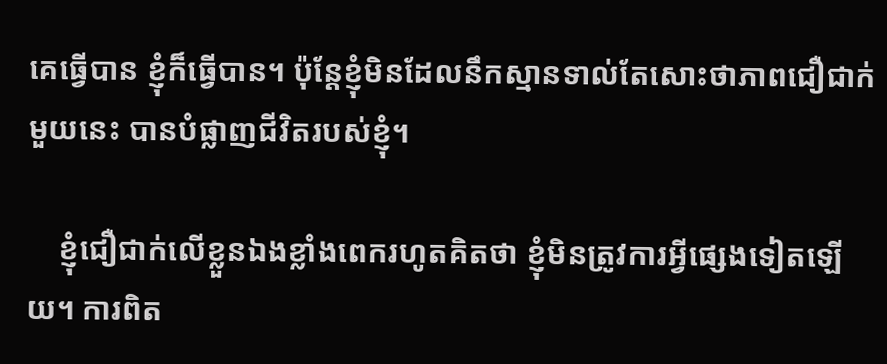គេធ្វើបាន ខ្ញុំក៏ធ្វើបាន។ ប៉ុន្ដែខ្ញុំមិនដែលនឹកស្មានទាល់តែសោះថាភាពជឿជាក់មួយនេះ បានបំផ្លាញជីវិតរបស់ខ្ញុំ។

    ខ្ញុំជឿជាក់លើខ្លួនឯងខ្លាំងពេករហូតគិតថា ខ្ញុំមិនត្រូវការអ្វីផ្សេងទៀតឡើយ។ ការពិត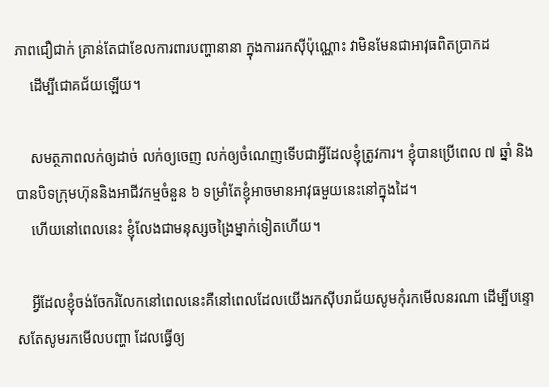ភាពជឿជាក់ គ្រាន់តែជាខែលការពារបញ្ហានានា ក្នុងការរកស៊ីប៉ុណ្ណោះ វាមិនមែនជាអាវុធពិតប្រាកដ
    ដើម្បីជោគជ័យឡើយ។

    សមត្ថភាពលក់ឲ្យដាច់ លក់ឲ្យចេញ លក់ឲ្យចំណេញទើបជាអ្វីដែលខ្ញុំត្រូវការ។ ខ្ញុំបានប្រើពេល ៧ ឆ្នាំ និងបានបិទក្រុមហ៊ុននិងអាជីវកម្មចំនួន ៦ ទម្រាំតែខ្ញុំអាចមានអាវុធមួយនេះនៅក្នុងដៃ។
    ហើយនៅពេលនេះ ខ្ញុំលែងជាមនុស្សចង្រៃម្នាក់ទៀតហើយ។

    អ្វីដែលខ្ញុំចង់ចែករំលែកនៅពេលនេះគឺនៅពេលដែលយើងរកស៊ីបរាជ័យសូមកុំរកមើលនរណា ដើម្បីបន្ទោសតែសូមរកមើលបញ្ហា ដែលធ្វើឲ្យ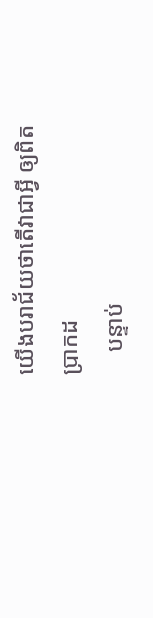យើងបរាជ័យថាតើវាជាអ្វី ឲ្យពិតប្រាកដ
    បន្ទាប់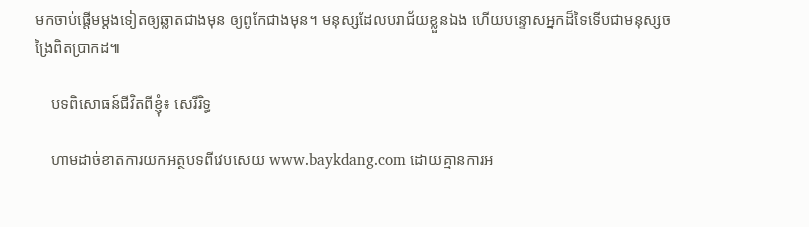មកចាប់ផ្តើមម្ដងទៀតឲ្យឆ្លាតជាងមុន ឲ្យពូកែជាងមុន។ មនុស្សដែលបរាជ័យខ្លួនឯង ហើយបន្ទោសអ្នកដ៏ទៃទើបជាមនុស្សចង្រៃពិតប្រាកដ៕

    បទពិសោធន៍ជីវិតពីខ្ញុំ៖ សេរីរិទ្ធ

    ហាមដាច់ខាតការយកអត្ថបទពីវេបសេយ www.baykdang.com ដោយគ្មានការអ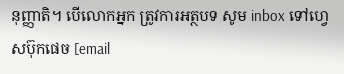នុញ្ញាតិ។ បើលោកអ្នក ត្រូវការអត្ថបទ សូម inbox ទៅហ្វេសប៊ុកផេច [email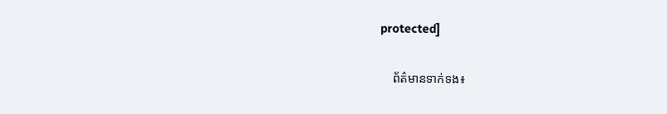protected]

    ព័ត៌មានទាក់ទង៖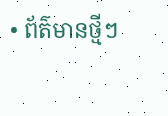• ព័ត៌មានថ្មីៗ